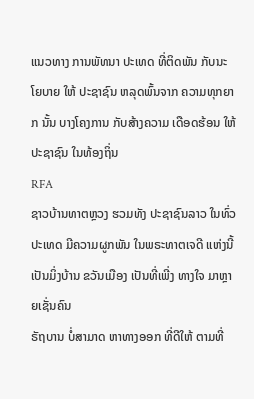ແນວທາງ ການພັທນາ ປະເທດ ທີ່ຕິດພັນ ກັບນະໂຍບາຍ ໃຫ້ ປະຊາຊົນ ຫລຸດພົ້ນຈາກ ຄວາມທຸກຍາກ ນັ້ນ ບາງໂຄງການ ກັບສ້າງຄວາມ ເດືອດຮ້ອນ ໃຫ້ ປະຊາຊົນ ໃນທ້ອງຖິ່ນ
RFA
ຊາວບ້ານທາຕຫຼວງ ຮວມທັງ ປະຊາຊົນລາວ ໃນທົ່ວປະເທດ ມີຄວາມຜູກພັນ ໃນພຣະທາຕເຈດີ ແຫ່ງນີ້ ເປັນມິ່ງບ້ານ ຂວັນເມືອງ ເປັນທີ່ເພີ່ງ ທາງໃຈ ມາຫຼາຍເຊັ່ນຄົນ
ຣັຖບານ ບໍ່ສາມາດ ຫາທາງອອກ ທີ່ດີໃຫ້ ຕາມທີ່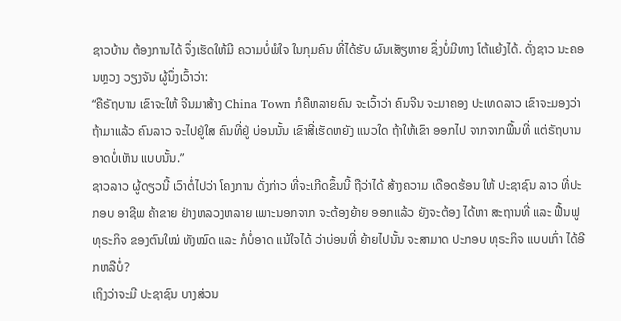ຊາວບ້ານ ຕ້ອງການໄດ້ ຈຶ່ງເຮັດໃຫ້ມີ ຄວາມບໍ່ພໍໃຈ ໃນກຸມຄົນ ທີ່ໄດ້ຮັບ ຜົນເສັຽຫາຍ ຊຶ່ງບໍ່ມີທາງ ໂຕ້ແຍ້ງໄດ້. ດັ່ງຊາວ ນະຄອນຫຼວງ ວຽງຈັນ ຜູ້ນຶ່ງເວົ້າວ່າ:
“ຄືຣັຖບານ ເຂົາຈະໃຫ້ ຈີນມາສ້າງ China Town ກໍຄືຫລາຍຄົນ ຈະເວົ້າວ່າ ຄົນຈີນ ຈະມາຄອງ ປະເທດລາວ ເຂົາຈະມອງວ່າ ຖ້າມາແລ້ວ ຄົນລາວ ຈະໄປຢູ່ໃສ ຄົນທີ່ຢູ່ ບ່ອນນັ້ນ ເຂົາສີ່ເຮັດຫຍັງ ແນວໃດ ຖ້າໃຫ້ເຂົາ ອອກໄປ ຈາກຈາກພື້ນທີ່ ແຕ່ຣັຖບານ ອາດບໍ່ເຫັນ ແບບນັ້ນ.”
ຊາວລາວ ຜູ້ດຽວນີ້ ເວົາຕໍ່ໄປວ່າ ໂຄງການ ດັ່ງກ່າວ ທີ່ຈະເກີດຂຶ້ນນີ້ ຖືວ່າໄດ້ ສ້າງຄວາມ ເດືອດຮ້ອນ ໃຫ້ ປະຊາຊົນ ລາວ ທີ່ປະກອບ ອາຊີພ ຄ້າຂາຍ ຢ່າງຫລວງຫລາຍ ເພາະນອກຈາກ ຈະຕ້ອງຍ້າຍ ອອກແລ້ວ ຍັງຈະຕ້ອງ ໄດ້ຫາ ສະຖານທີ່ ແລະ ຟື້ນຟູ ທຸຣະກິຈ ຂອງຕົນໃໝ່ ທັງໝົດ ແລະ ກໍບໍ່ອາດ ແນ້ໃຈໄດ້ ວ່າບ່ອນທີ່ ຍ້າຍໄປນັ້ນ ຈະສາມາດ ປະກອບ ທຸຣະກິຈ ແບບເກົ່າ ໄດ້ອີກຫລືບໍ່?
ເຖິງວ່າຈະມີ ປະຊາຊົນ ບາງສ່ວນ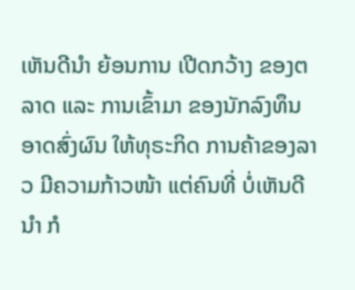ເຫັນດີນຳ ຍ້ອນການ ເປີດກວ້າງ ຂອງຕລາດ ແລະ ການເຂົ້າມາ ຂອງນັກລົງທຶນ ອາດສົ່ງຜົນ ໃຫ້ທຸຣະກິດ ການຄ້າຂອງລາວ ມີຄວາມກ້າວໜ້າ ແຕ່ຄົນທີ່ ບໍ່ເຫັນດີນຳ ກໍ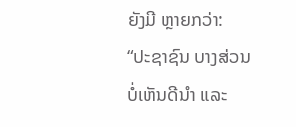ຍັງມີ ຫຼາຍກວ່າ:
“ປະຊາຊົນ ບາງສ່ວນ ບໍ່ເຫັນດີນຳ ແລະ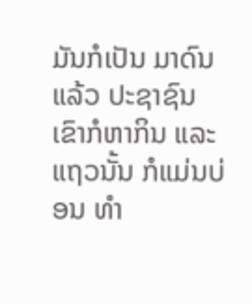ມັນກໍເປັນ ມາດົນແລ້ວ ປະຊາຊົນ ເຂົາກໍຫາກິນ ແລະ ແຖວນັ້ນ ກໍແມ່ນບ່ອນ ທຳ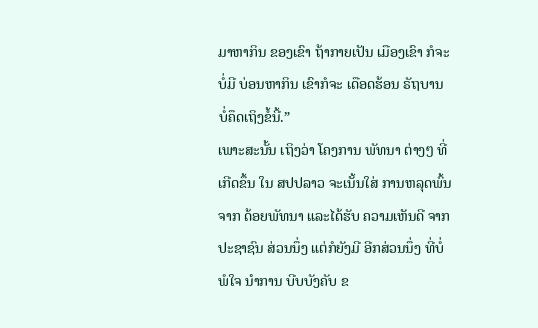ມາຫາກິນ ຂອງເຂົາ ຖ້າກາຍເປັນ ເມືອງເຂົາ ກໍຈະບໍ່ມີ ບ່ອນຫາກິນ ເຂົາກໍຈະ ເດືອດຮ້ອນ ຣັຖບານ ບໍ່ຄຶດເຖິງຂໍ້ນີ້.”
ເພາະສະນັ້ນ ເຖິງວ່າ ໂຄງການ ພັທນາ ຕ່າງໆ ທີ່ເກີດຂຶ້ນ ໃນ ສປປລາວ ຈະເນັ້ນໃສ່ ການຫລຸດພົ້ນ ຈາກ ດ້ອຍພັທນາ ແລະໄດ້ຮັບ ຄວາມເຫັນດີ ຈາກ ປະຊາຊົນ ສ່ວນນຶ່ງ ແຕ່ກໍຍັງມີ ອີກສ່ວນນຶ່ງ ທີ່ບໍ່ພໍໃຈ ນຳການ ບີບບັງຄັບ ຂ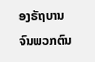ອງຣັຖບານ ຈົນພວກຕົນ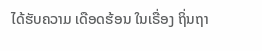ໄດ້ຮັບຄວາມ ເດືອດຮ້ອນ ໃນເຣື່ອງ ຖິ່ນຖາ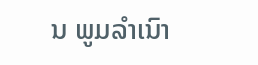ນ ພູມລໍາເນົາ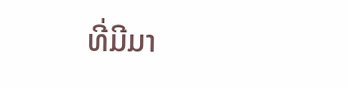ທີ່ມີມາ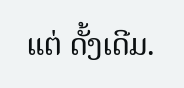ແຕ່ ດັ້ງເດີມ.